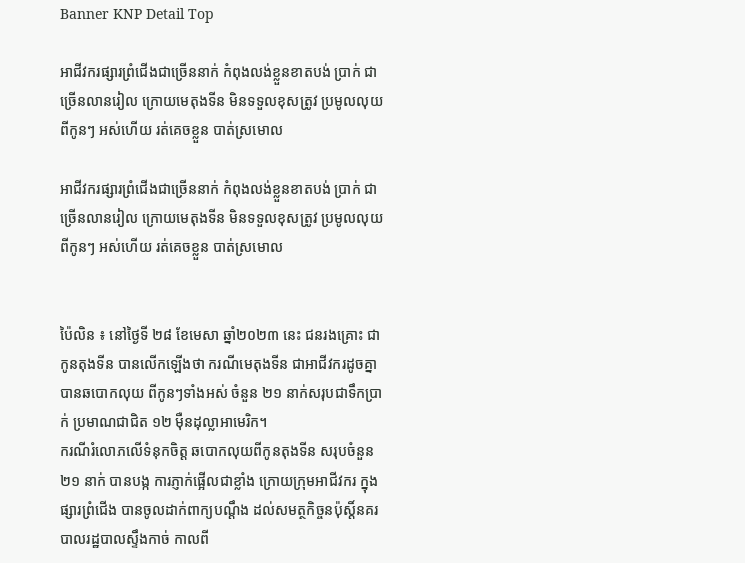Banner KNP Detail Top

អាជីវករផ្សារព្រំជើងជាច្រើននាក់ កំពុងលង់ខ្លួនខាតបង់ ប្រាក់ ជាច្រើនលានរៀល ក្រោយមេតុងទីន មិនទទួលខុសត្រូវ ប្រមូលលុយពីកូនៗ អស់ហើយ រត់គេចខ្លួន បាត់ស្រមោល

អាជីវករផ្សារព្រំជើងជាច្រើននាក់ កំពុងលង់ខ្លួនខាតបង់ ប្រាក់ ជាច្រើនលានរៀល ក្រោយមេតុងទីន មិនទទួលខុសត្រូវ ប្រមូលលុយពីកូនៗ អស់ហើយ រត់គេចខ្លួន បាត់ស្រមោល


ប៉ៃលិន ៖ នៅថ្ងៃទី ២៨ ខែមេសា ឆ្នាំ២០២៣ នេះ ជនរងគ្រោះ ជាកូនតុងទីន បានលើកឡើងថា ករណីមេតុងទីន ជាអាជីវករដូចគ្នា បានឆបោកលុយ ពីកូនៗទាំងអស់ ចំនួន ២១ នាក់សរុបជាទឹកប្រាក់ ប្រមាណជាជិត ១២ ម៉ឺនដុល្លាអាមេរិក។
ករណីរំលោភលើទំនុកចិត្ត ឆបោកលុយពីកូនតុងទីន សរុបចំនួន ២១ នាក់ បានបង្ក ការភ្ញាក់ផ្អើលជាខ្លាំង ក្រោយក្រុមអាជីវករ ក្នុងផ្សារព្រំជើង បានចូលដាក់ពាក្យបណ្តឹង ដល់សមត្ថកិច្ចនប៉ុស្តិ៍នគរបាលរដ្ឋបាលស្ទឹងកាច់ កាលពី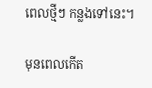ពេលថ្មីៗ កន្លងទៅនេះ។

មុនពេលកើត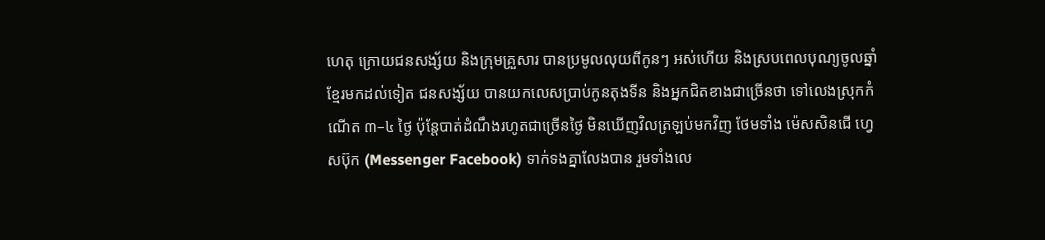ហេតុ ក្រោយជនសង្ស័យ និងក្រុមគ្រួសារ បានប្រមូលលុយពីកូនៗ អស់ហើយ និងស្របពេលបុណ្យចូលឆ្នាំខ្មែរមកដល់ទៀត ជនសង្ស័យ បានយកលេសប្រាប់កូនតុងទីន និងអ្នកជិតខាងជាច្រើនថា ទៅលេងស្រុកកំណើត ៣–៤ ថ្ងៃ ប៉ុន្តែបាត់ដំណឹងរហូតជាច្រើនថ្ងៃ មិនឃើញវិលត្រឡប់មកវិញ ថែមទាំង ម៉េសសិនជើ ហ្វេសប៊ុក (Messenger Facebook) ទាក់ទងគ្នាលែងបាន រួមទាំងលេ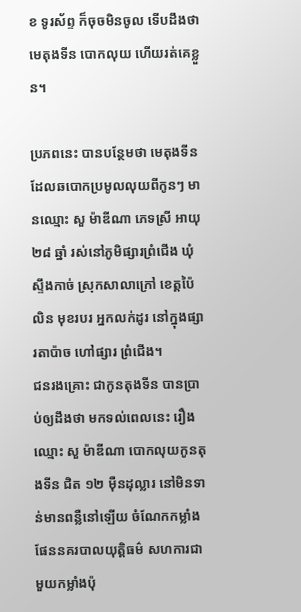ខ ទូរស័ព្ទ ក៏ចុចមិនចូល ទើបដឹងថា មេតុងទីន បោកលុយ ហើយរត់គេខ្លួន។

ប្រភពនេះ បានបន្ថែមថា មេតុងទីនដែលឆបោកប្រមូលលុយពីកូនៗ មានឈ្មោះ សួ ម៉ាឌីណា ភេទស្រី អាយុ ២៨ ឆ្នាំ រស់នៅភូមិផ្សារព្រំជើង ឃុំស្ទឹងកាច់ ស្រុកសាលាក្រៅ ខេត្តប៉ៃលិន មុខរបរ អ្នកលក់ដូរ នៅក្នុងផ្សារតាប៉ាច ហៅផ្សារ ព្រំជើង។
ជនរងគ្រោះ ជាកូនតុងទីន បានប្រាប់ឲ្យដឹងថា មកទល់ពេលនេះ រឿងឈ្មោះ សួ ម៉ាឌីណា បោកលុយកូនតុងទីន ជិត ១២ ម៉ឺនដុល្លារ នៅមិនទាន់មានពន្លឺនៅឡើយ ចំណែកកម្លាំងផែននគរបាលយុត្តិធម៌ សហការជាមួយកម្លាំងប៉ុ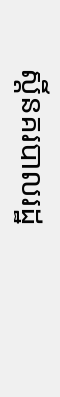ស្តិ៍នគរបាលរដ្ឋ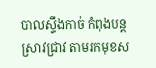បាលស្ទឹងកាច់ កំពុងបន្តស្រាវជ្រាវ តាមរកមុខស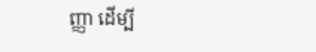ញ្ញា ដើម្បី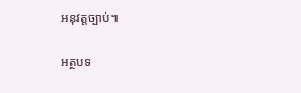អនុវត្តច្បាប់៕

អត្ថបទ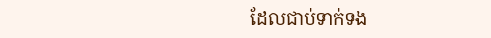ដែលជាប់ទាក់ទង